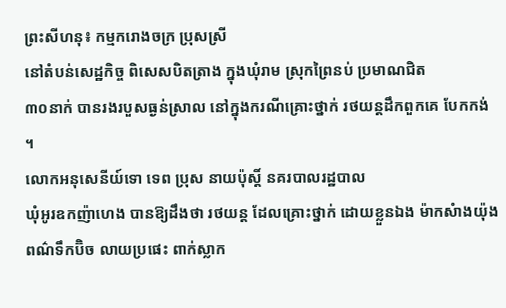ព្រះសីហនុ៖ កម្មករោងចក្រ ប្រុសស្រី
នៅតំបន់សេដ្ឋកិច្ច ពិសេសបិតត្រាង ក្នុងឃុំរាម ស្រុកព្រៃនប់ ប្រមាណជិត
៣០នាក់ បានរងរបួសធ្ងន់ស្រាល នៅក្នុងករណីគ្រោះថ្នាក់ រថយន្តដឹកពួកគេ បែកកង់ ។
លោកអនុសេនីយ៍ទោ ទេព ប្រុស នាយប៉ុស្តិ៍ នគរបាលរដ្ឋបាល
ឃុំអូរឧកញ៉ាហេង បានឱ្យដឹងថា រថយន្ត ដែលគ្រោះថ្នាក់ ដោយខ្លួនឯង ម៉ាកសំាងយ៉ុង
ពណ៌ទឹកប៊ិច លាយប្រផេះ ពាក់ស្លាក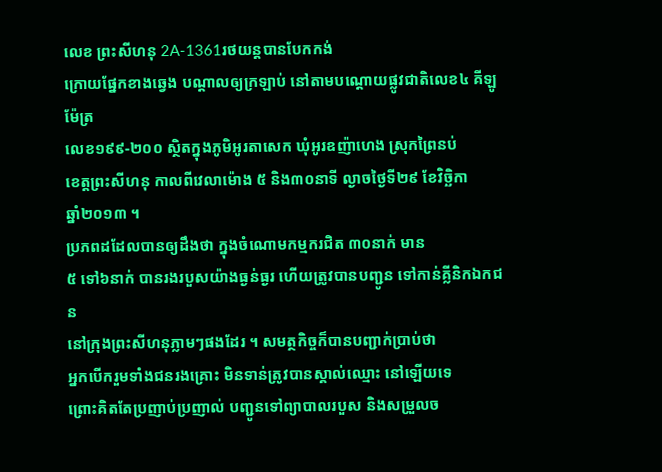លេខ ព្រះសីហនុ 2A-1361រថយន្តបានបែកកង់
ក្រោយផ្នែកខាងឆ្វេង បណ្តាលឲ្យក្រឡាប់ នៅតាមបណ្តោយផ្លូវជាតិលេខ៤ គីឡូម៉ែត្រ
លេខ១៩៩-២០០ ស្ថិតក្នុងភូមិអូរតាសេក ឃុំអូរឧញ៉ាហេង ស្រុកព្រៃនប់
ខេត្តព្រះសីហនុ កាលពីវេលាម៉ោង ៥ និង៣០នាទី ល្ងាចថ្ងៃទី២៩ ខែវិច្ឆិកា
ឆ្នាំ២០១៣ ។
ប្រភពដដែលបានឲ្យដឹងថា ក្នុងចំណោមកម្មករជិត ៣០នាក់ មាន
៥ ទៅ៦នាក់ បានរងរបួសយ៉ាងធ្ងន់ធ្ងរ ហើយត្រូវបានបញ្ជូន ទៅកាន់គ្លីនិកឯកជន
នៅក្រុងព្រះសីហនុភ្លាមៗផងដែរ ។ សមត្ថកិច្ចក៏បានបញ្ជាក់ប្រាប់ថា
អ្នកបើករួមទាំងជនរងគ្រោះ មិនទាន់ត្រូវបានស្គាល់ឈ្មោះ នៅឡើយទេ
ព្រោះគិតតែប្រញាប់ប្រញាល់ បញ្ជូនទៅព្យាបាលរបួស និងសម្រួលច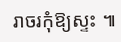រាចរកុំឱ្យស្ទះ ៕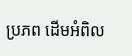ប្រភព ដើមអំពិល